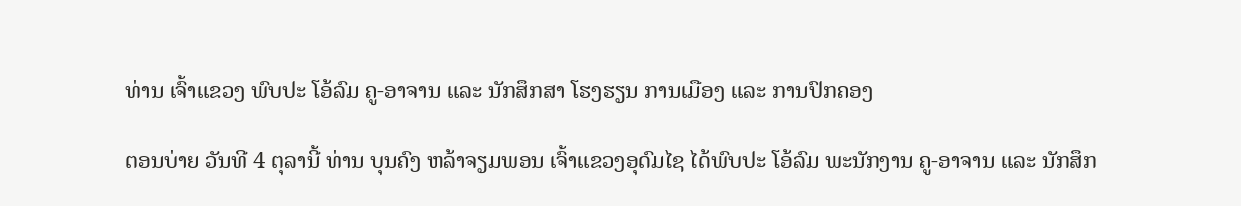ທ່ານ ເຈົ້າແຂວງ ພົບປະ ໂອ້ລົມ ຄູ-ອາຈານ ແລະ ນັກສຶກສາ ໂຮງຮຽນ ການເມືອງ ແລະ ການປົກຄອງ

ຕອນບ່າຍ ວັນທີ 4 ຕຸລານີ້ ທ່ານ ບຸນຄົງ ຫລ້າຈຽມພອນ ເຈົ້າແຂວງອຸດົມໄຊ ໄດ້ພົບປະ ໂອ້ລົມ ພະນັກງານ ຄູ-ອາຈານ ແລະ ນັກສຶກ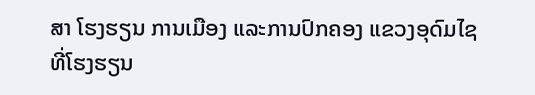ສາ ໂຮງຮຽນ ການເມືອງ ແລະການປົກຄອງ ແຂວງອຸດົມໄຊ ທີ່ໂຮງຮຽນ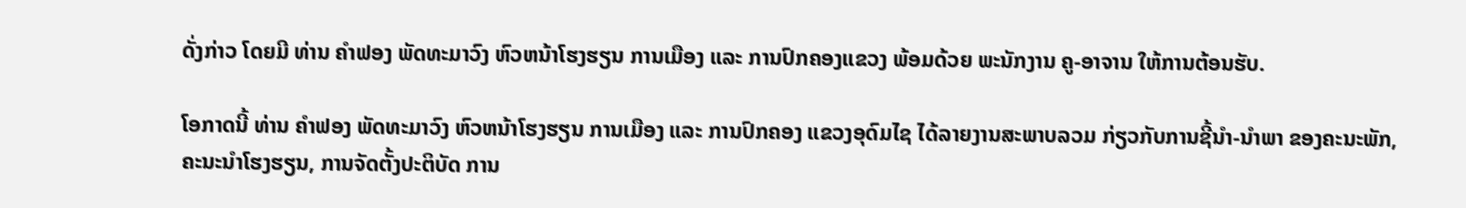ດັ່ງກ່າວ ໂດຍມີ ທ່ານ ຄຳຟອງ ພັດທະມາວົງ ຫົວຫນ້າໂຮງຮຽນ ການເມືອງ ແລະ ການປົກຄອງແຂວງ ພ້ອມດ້ວຍ ພະນັກງານ ຄູ-ອາຈານ ໃຫ້ການຕ້ອນຮັບ.

ໂອກາດນີ້ ທ່ານ ຄໍາຟອງ ພັດທະມາວົງ ຫົວຫນ້າໂຮງຮຽນ ການເມືອງ ແລະ ການປົກຄອງ ແຂວງອຸດົມໄຊ ໄດ້ລາຍງານສະພາບລວມ ກ່ຽວກັບການຊີ້ນຳ-ນໍາພາ ຂອງຄະນະພັກ, ຄະນະນໍາໂຮງຮຽນ, ການຈັດຕັ້ງປະຕິບັດ ການ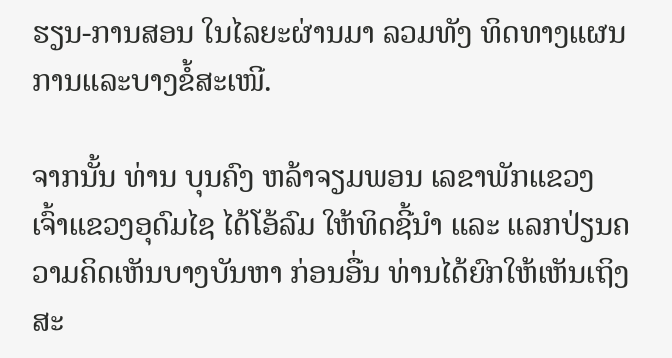ຮຽນ-ການສອນ ໃນໄລຍະຜ່ານມາ ລວມທັງ ທິດທາງແຜນການແລະບາງຂໍ້ສະເໜີ.

ຈາກນັ້ນ ທ່ານ ບຸນຄົງ ຫລ້າຈຽມພອນ ເລຂາພັກແຂວງ ເຈົ້າແຂວງອຸດົມໄຊ ໄດ້ໂອ້ລົມ ໃຫ້ທິດຊີ້ນໍາ ແລະ ແລກປ່ຽນຄວາມຄິດເຫັນບາງບັນຫາ ກ່ອນອື່ນ ທ່ານໄດ້ຍົກໃຫ້ເຫັນເຖິງ ສະ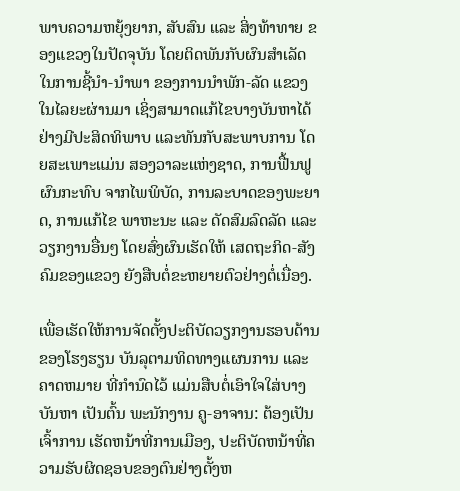ພາບຄວາມຫຍຸ້ງຍາກ, ສັບສົນ ແລະ ສິ່ງທ້າທາຍ ຂອງແຂວງໃນປັດຈຸບັນ ໂດຍຕິດພັນກັບຜົນສຳເລັດໃນການຊີ້ນຳ-ນໍາພາ ຂອງການນໍາພັກ-ລັດ ແຂວງ ໃນໄລຍະຜ່ານມາ ເຊິ່ງສາມາດແກ້ໄຂບາງບັນຫາໄດ້ຢ່າງມີປະສິດທິພາບ ແລະທັນກັບສະພາບການ ໂດຍສະເພາະແມ່ນ ສອງວາລະແຫ່ງຊາດ, ການຟື້ນຟູຜົນກະທົບ ຈາກໄພພິບັດ, ການລະບາດຂອງພະຍາດ, ການແກ້ໄຂ ພາຫະນະ ແລະ ດັດສົມລົດລັດ ແລະ ວຽກງານອື່ນໆ ໂດຍສົ່ງຜົນເຮັດໃຫ້ ເສດຖະກິດ-ສັງຄົມຂອງແຂວງ ຍັງສືບຕໍ່ຂະຫຍາຍຕົວຢ່າງຕໍ່ເນື່ອງ.

ເພື່ອເຮັດໃຫ້ການຈັດຕັ້ງປະຕິບັດວຽກງານຮອບດ້ານ ຂອງໂຮງຮຽນ ບັນລຸຕາມທິດທາງແຜນການ ແລະຄາດຫມາຍ ທີ່ກຳນົດໄວ້ ແມ່ນສືບຕໍ່ເອົາໃຈໃສ່ບາງບັນຫາ ເປັນຕົ້ນ ພະນັກງານ ຄູ-ອາຈານ: ຕ້ອງເປັນເຈົ້າການ ເຮັດຫນ້າທີ່ການເມືອງ, ປະຕິບັດຫນ້າທີ່ຄວາມຮັບຜິດຊອບຂອງຕົນຢ່າງຕັ້ງຫ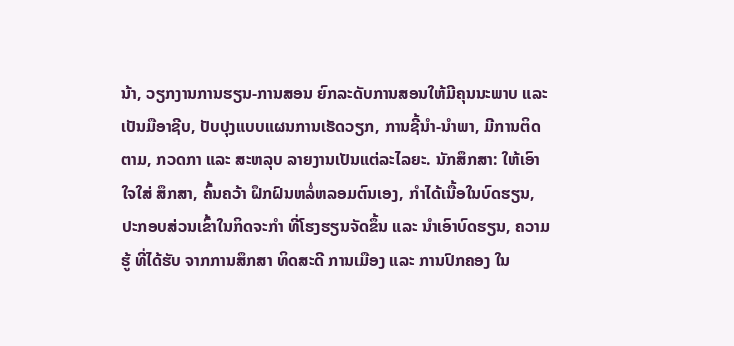ນ້າ, ວຽກງານການຮຽນ-ການສອນ ຍົກລະດັບການສອນໃຫ້ມີຄຸນນະພາບ ແລະ ເປັນມືອາຊີບ, ປັບປຸງແບບແຜນການເຮັດວຽກ, ການຊີ້ນຳ-ນໍາພາ, ມີການຕິດຕາມ, ກວດກາ ແລະ ສະຫລຸບ ລາຍງານເປັນແຕ່ລະໄລຍະ. ນັກສຶກສາ: ໃຫ້ເອົາໃຈໃສ່ ສຶກສາ, ຄົ້ນຄວ້າ ຝຶກຝົນຫລໍ່ຫລອມຕົນເອງ, ກໍາໄດ້ເນື້ອໃນບົດຮຽນ, ປະກອບສ່ວນເຂົ້າໃນກິດຈະກໍາ ທີ່ໂຮງຮຽນຈັດຂຶ້ນ ແລະ ນໍາເອົາບົດຮຽນ, ຄວາມຮູ້ ທີ່ໄດ້ຮັບ ຈາກການສຶກສາ ທິດສະດີ ການເມືອງ ແລະ ການປົກຄອງ ໃນ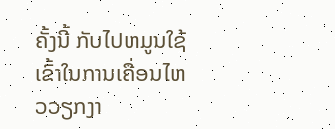ຄັ້ງນີ້ ກັບໄປຫມູນໃຊ້ ເຂົ້າໃນການເຄື່ອນໄຫວວຽກງາ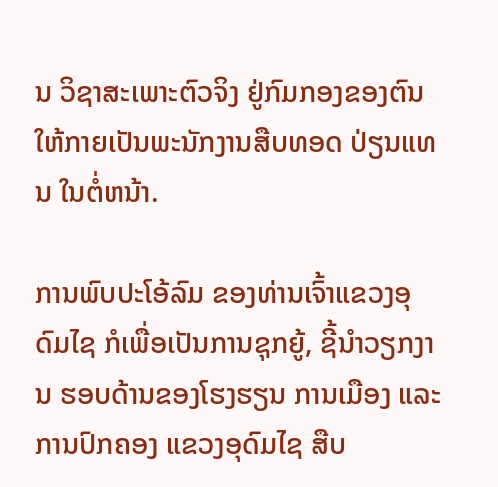ນ ວິຊາສະເພາະຕົວຈິງ ຢູ່ກົມກອງຂອງຕົນ ໃຫ້ກາຍເປັນພະນັກງານສືບທອດ ປ່ຽນແທນ ໃນຕໍ່ຫນ້າ.

ການພົບປະໂອ້ລົມ ຂອງທ່ານເຈົ້າແຂວງອຸດົມໄຊ ກໍເພື່ອເປັນການຊຸກຍູ້, ຊີ້ນຳວຽກງານ ຮອບດ້ານຂອງໂຮງຮຽນ ການເມືອງ ແລະ ການປົກຄອງ ແຂວງອຸດົມໄຊ ສືບ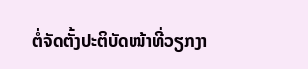ຕໍ່ຈັດຕັ້ງປະຕິບັດໜ້າທີ່ວຽກງາ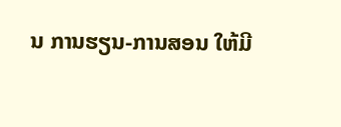ນ ການຮຽນ-ການສອນ ໃຫ້ມີ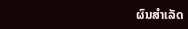ຜົນສຳເລັດ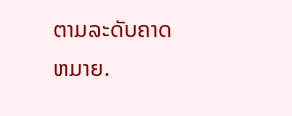ຕາມລະດັບຄາດຫມາຍ.